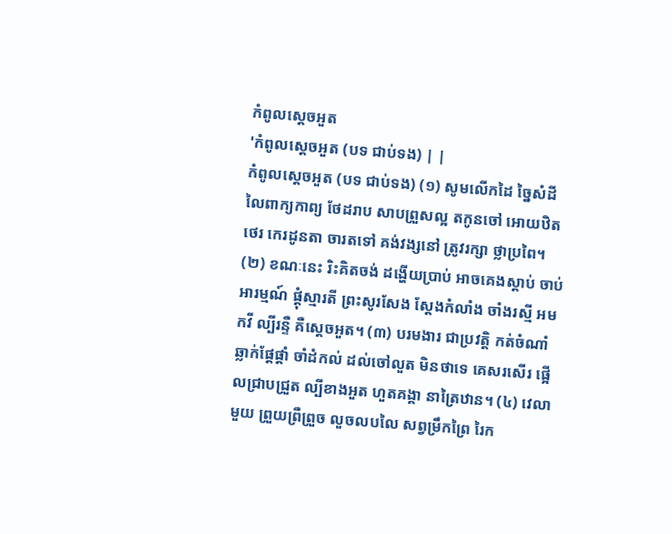កំពូលស្តេចអួត
'កំពូលស្តេចអួត (បទ ជាប់ទង) | |
កំពូលស្តេចអួត (បទ ជាប់ទង) (១) សូមលើកដៃ ច្នៃសំដី លៃពាក្យកាព្យ ថែដរាប សាបព្រួសល្អ តកូនចៅ អោយឋិតថេរ កេរដូនតា ចារតទៅ គង់វង្សនៅ ត្រូវរក្សា ថ្លាប្រពៃ។ (២) ខណៈនេះ រិះគិតចង់ ដង្ហើយប្រាប់ អាចគេងស្តាប់ ចាប់អារម្មណ៍ ផ្ដុំស្មារតី ព្រះសូរសែង ស្ដែងកំលាំង ចាំងរស្មី អមកវី ល្បីរន្ទឺ គឺស្តេចអួត។ (៣) បរមងារ ជាប្រវត្តិ កត់ចំណាំ ឆ្លាក់ផ្ដែផ្ដាំ ចាំដំកល់ ដល់ចៅលួត មិនថាទេ គេសរសើរ ផ្អើលជ្រាបជ្រួត ល្បីខាងអួត ហួតគង្គា នាត្រៃឋាន។ (៤) វេលាមួយ ព្រួយព្រឺព្រួច លួចលបលៃ សព្វម្រឹកព្រៃ រៃក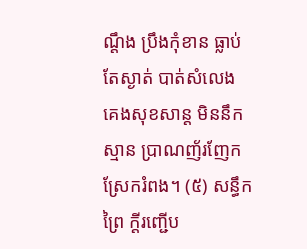ណ្ដឹង ប្រឹងកុំខាន ធ្លាប់តែស្ងាត់ បាត់សំលេង គេងសុខសាន្ដ មិននឹកស្មាន ប្រាណញ័រញែក ស្រែករំពង។ (៥) សន្ធឹកព្រៃ ក្ដីរញ្ជើប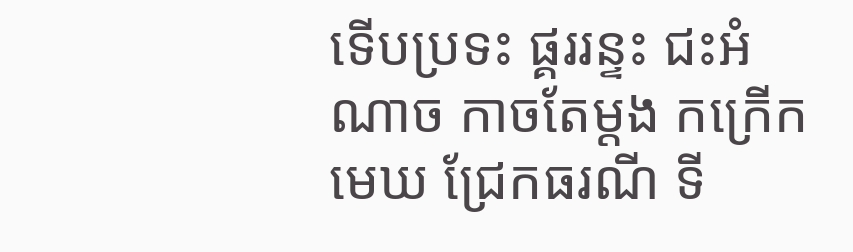ទើបប្រទះ ផ្គររន្ទះ ជះអំណាច កាចតែម្តង កក្រើកមេឃ ជ្រែកធរណី ទី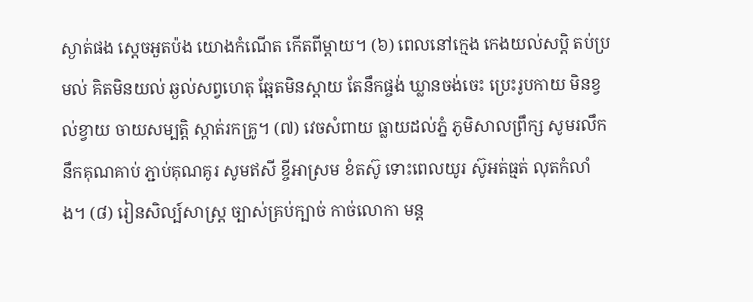ស្ងាត់ផង ស្ដេចអួតប៉ង យោងកំណើត កើតពីម្ដាយ។ (៦) ពេលនៅក្មេង កេងយល់សប្ដិ តប់ប្រមល់ គិតមិនយល់ ឆ្ងល់សព្វហេតុ ឆ្អែតមិនស្ដាយ តែនឹកផ្ចង់ ឃ្លានចង់ចេះ ប្រេះរូបកាយ មិនខ្វល់ខ្វាយ ចាយសម្បត្តិ ស្កាត់រកគ្រូ។ (៧) វេចសំពាយ ធ្លាយដល់ភ្នំ ភូមិសាលព្រឹក្ស សូមរលឹក នឹកគុណគាប់ ភ្ជាប់គុណគូរ សូមឥសី ខ្ចីអាស្រម ខំតស៊ូ ទោះពេលយូរ ស៊ូអត់ធ្មត់ លុតកំលាំង។ (៨) រៀនសិល្ប៍សាស្រ្ត ច្បាស់គ្រប់ក្បាច់ កាច់លោកា មន្ត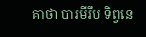គាថា បារមីរឹប ទិព្វនេ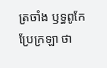ត្រចាំង ឫទ្ធពូកែ ប្រែក្រឡា ថា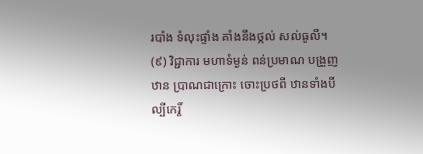របាំង ទំលុះផ្ទាំង គាំងនឹងថ្កល់ សល់ធូលី។ (៩) វិជ្ជាការ មហាទំម្ងន់ ពន់ប្រមាណ បង្រួញឋាន ប្រាណជាក្រោះ ចោះប្រថពី ឋានទាំងបី ល្បីកេរ្ដិ៍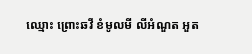ឈ្មោះ ព្រោះឆវី ខំមូលមី លីអំណួត អួត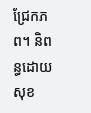ជ្រែកភព។ និពន្ធដោយ សុខ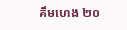គឹមហេង ២០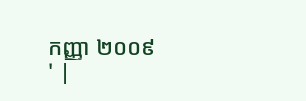កញ្ញា ២០០៩
' |